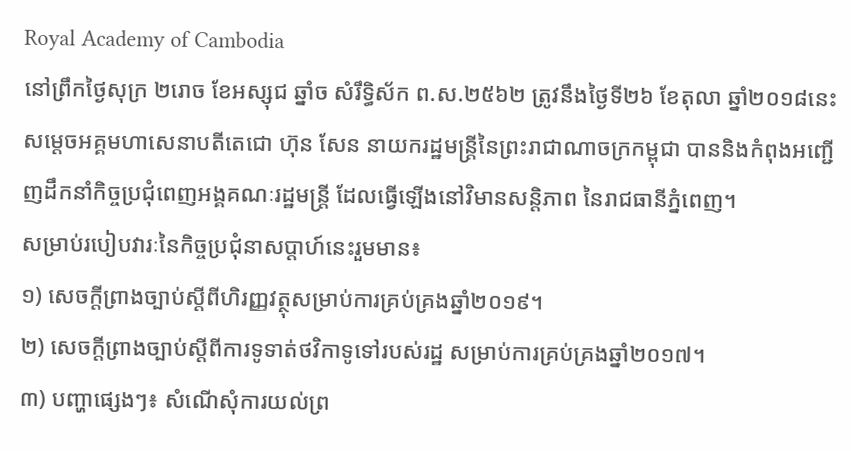Royal Academy of Cambodia
នៅព្រឹកថ្ងៃសុក្រ ២រោច ខែអស្សុជ ឆ្នាំច សំរឹទ្ធិស័ក ព.ស.២៥៦២ ត្រូវនឹងថ្ងៃទី២៦ ខែតុលា ឆ្នាំ២០១៨នេះ សម្តេចអគ្គមហាសេនាបតីតេជោ ហ៊ុន សែន នាយករដ្ឋមន្រ្តីនៃព្រះរាជាណាចក្រកម្ពុជា បាននិងកំពុងអញ្ជើញដឹកនាំកិច្ចប្រជុំពេញអង្គគណៈរដ្ឋមន្ត្រី ដែលធ្វើឡើងនៅវិមានសន្តិភាព នៃរាជធានីភ្នំពេញ។
សម្រាប់របៀបវារៈនៃកិច្ចប្រជុំនាសប្តាហ៍នេះរួមមាន៖
១) សេចក្តីព្រាងច្បាប់ស្តីពីហិរញ្ញវត្ថុសម្រាប់ការគ្រប់គ្រងឆ្នាំ២០១៩។
២) សេចក្តីព្រាងច្បាប់ស្តីពីការទូទាត់ថវិកាទូទៅរបស់រដ្ឋ សម្រាប់ការគ្រប់គ្រងឆ្នាំ២០១៧។
៣) បញ្ហាផ្សេងៗ៖ សំណើសុំការយល់ព្រ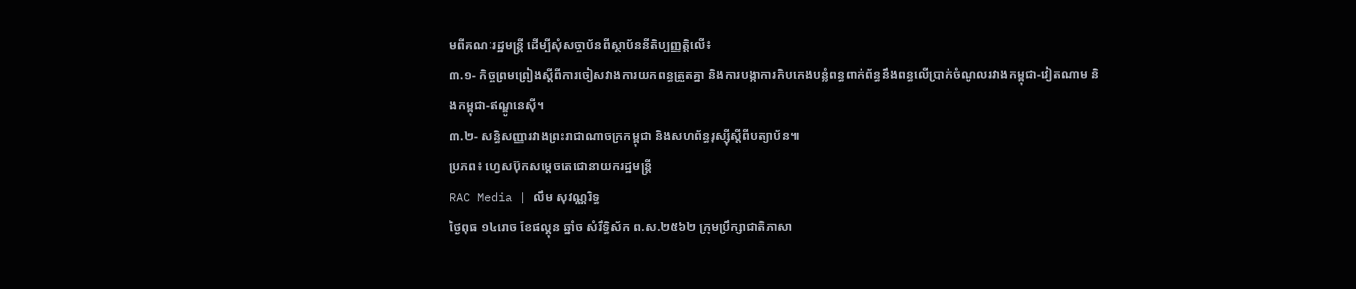មពីគណៈរដ្ឋមន្រ្តី ដើម្បីសុំសច្ចាប័នពីស្ថាប័ននីតិប្បញ្ញត្តិលើ៖
៣.១- កិច្ចព្រមព្រៀងស្តីពីការចៀសវាងការយកពន្ធត្រួតគ្នា និងការបង្កាការកិបកេងបន្លំពន្ធពាក់ព័ន្ធនឹងពន្ធលើប្រាក់ចំណូលរវាងកម្ពុជា-វៀតណាម និងកម្ពុជា-ឥណ្ឌូនេស៊ី។
៣.២- សន្ធិសញ្ញារវាងព្រះរាជាណាចក្រកម្ពុជា និងសហព័ន្ធរុស្ស៊ីស្តីពីបត្យាប័ន៕
ប្រភព៖ ហ្វេសប៊ុកសម្ដេចតេជោនាយករដ្ឋមន្ត្រី
RAC Media | លឹម សុវណ្ណរិទ្ធ
ថ្ងៃពុធ ១៤រោច ខែផល្គុន ឆ្នាំច សំរឹទ្ធិស័ក ព.ស.២៥៦២ ក្រុមប្រឹក្សាជាតិភាសា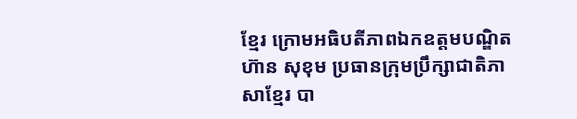ខ្មែរ ក្រោមអធិបតីភាពឯកឧត្តមបណ្ឌិត ហ៊ាន សុខុម ប្រធានក្រុមប្រឹក្សាជាតិភាសាខ្មែរ បា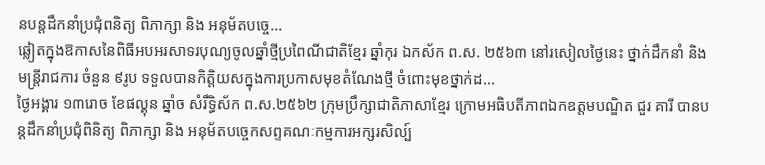នបន្តដឹកនាំប្រជុំពនិត្យ ពិភាក្សា និង អនុម័តបច្ចេ...
ឆ្លៀតក្នុងឱកាសនៃពិធីអបអរសាទរបុណ្យចូលឆ្នាំថ្មីប្រពៃណីជាតិខ្មែរ ឆ្នាំកុរ ឯកស័ក ព.ស. ២៥៦៣ នៅរសៀលថ្ងៃនេះ ថ្នាក់ដឹកនាំ និង មន្ត្រីរាជការ ចំនួន ៩រូប ទទួលបានកិត្តិយសក្នុងការប្រកាសមុខតំណែងថ្មី ចំពោះមុខថ្នាក់ដ...
ថ្ងៃអង្គារ ១៣រោច ខែផល្គុន ឆ្នាំច សំរឹទ្ធិស័ក ព.ស.២៥៦២ ក្រុមប្រឹក្សាជាតិភាសាខ្មែរ ក្រោមអធិបតីភាពឯកឧត្តមបណ្ឌិត ជួរ គារី បានបន្តដឹកនាំប្រជុំពិនិត្យ ពិភាក្សា និង អនុម័តបច្ចេកសព្ទគណៈកម្មការអក្សរសិល្ប៍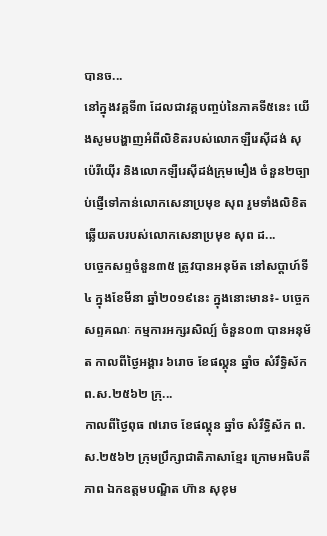បានច...
នៅក្នុងវគ្គទី៣ ដែលជាវគ្គបញ្ចប់នៃភាគទី៥នេះ យើងសូមបង្ហាញអំពីលិខិតរបស់លោកឡឺរេស៊ីដង់ សុប៉េរីយ៉ើរ និងលោកឡឺរេស៊ីដង់ក្រុមមឿង ចំនួន២ច្បាប់ផ្ញើទៅកាន់លោកសេនាប្រមុខ សុព រួមទាំងលិខិតឆ្លើយតបរបស់លោកសេនាប្រមុខ សុព ដ...
បច្ចេកសព្ទចំនួន៣៥ ត្រូវបានអនុម័ត នៅសប្តាហ៍ទី៤ ក្នុងខែមីនា ឆ្នាំ២០១៩នេះ ក្នុងនោះមាន៖- បច្ចេកសព្ទគណៈ កម្មការអក្សរសិល្ប៍ ចំនួន០៣ បានអនុម័ត កាលពីថ្ងៃអង្គារ ៦រោច ខែផល្គុន ឆ្នាំច សំរឹទ្ធិស័ក ព.ស.២៥៦២ ក្រុ...
កាលពីថ្ងៃពុធ ៧រោច ខែផល្គុន ឆ្នាំច សំរឹទ្ធិស័ក ព.ស.២៥៦២ ក្រុមប្រឹក្សាជាតិភាសាខ្មែរ ក្រោមអធិបតីភាព ឯកឧត្តមបណ្ឌិត ហ៊ាន សុខុម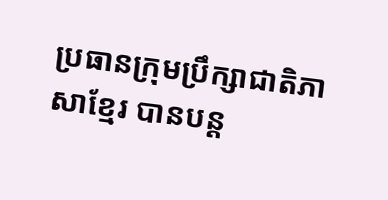ប្រធានក្រុមប្រឹក្សាជាតិភាសាខ្មែរ បានបន្ត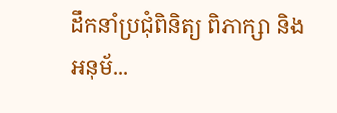ដឹកនាំប្រជុំពិនិត្យ ពិភាក្សា និង អនុម័...